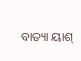ବାତ୍ୟା ୟାଶ୍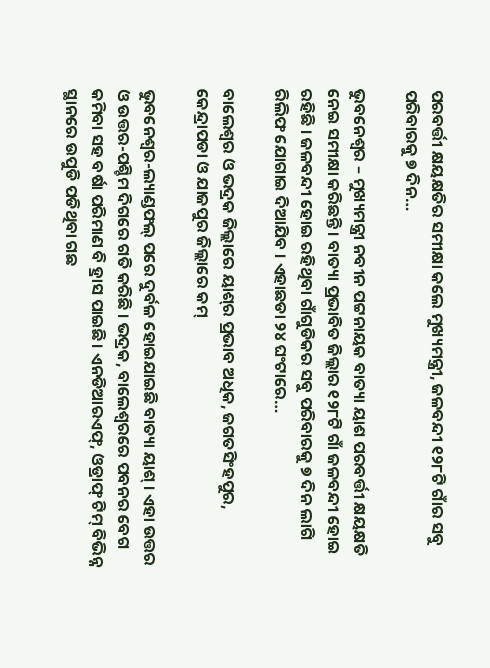ପରବର୍ତ୍ତୀ କ୍ଷୟକ୍ଷତିର ସମୀକ୍ଷା କଲେ ମୁଖ୍ୟମନ୍ତ୍ରୀ, ଜଳବନ୍ଦୀ ୧୨୮ଟି ଗାଁର ସବୁ ପରିବାରକୁ ୭ ଦିନ…

ଭୁବନେଶ୍ୱର – ମୁଖ୍ୟମନ୍ତ୍ରୀ ନବୀନ ପଟ୍ଟନାୟକ ବାତ୍ୟା ୟାଶ ପରବର୍ତ୍ତୀ କ୍ଷୟକ୍ଷତି ନେଇ ସମୀକ୍ଷା କରିଛନ୍ତି । ବାତ୍ୟା ପ୍ରଭାବିତ ଜିଲ୍ଲାର ୧୨୮ଟି ଗାଁ ଜଳବନ୍ଦୀ ହୋଇ ରହିଛି । ଜଳବନ୍ଦୀ ହୋଇ ରହିଥିବା ଗାଁଗୁଡିକର ସବୁ ପରିବାରକୁ ୭ ଦିନ ଲାଗି ରିଲିଫ ଯୋଗାଇ ଦିଆଯିବ । ଏହାଛଡା ୨୪ ଘଂଟାରେ…

ବାଲେଶ୍ୱର ଓ ଭଦ୍ରକ ଜିଲ୍ଲାରେ ୟାଶ୍‌ର ପ୍ରଭାବ ଅଧିକ, ଜଗତସିଂହପୁର, କେନ୍ଦ୍ରାପଡା ଓ ଯାଜପୁର ଜିଲ୍ଲାରେ କମ୍

ଭୁବନେଶ୍ୱର-ଲ୍ୟାଣ୍ଡଫଲ୍ ପରେ ଦୁର୍ବଳ ହୋଇଯାଇଛି ବାତ୍ୟା ୟାଶ୍ । ଏହା ଉତ୍ତର ଓ ଉତ୍ତର-ପଶ୍ଚିମ ଦିଗରେ ଗତି କରିଛି । ଭଦ୍ରକ, ବାଲେଶ୍ୱରରେ ପବନର ବେଗ କମିବା ସହ ବର୍ଷା ପରିମାଣ ବି ହ୍ରାସ ପାଇଛି । ଏନଡିଆରଏଫ୍‌, ଓଡ୍ରାଫ୍ ଟିମ୍ ବିଭିନ୍ନ ସ୍ଥାନରେ ଉପୁଡି ପଡିଥିବା ଗଛ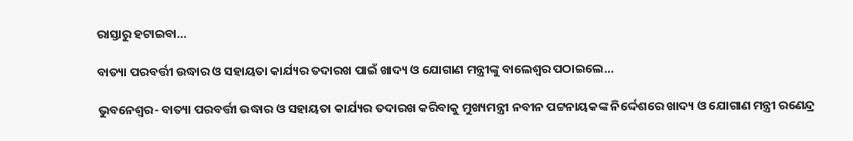ରାସ୍ତାରୁ ହଟାଇବା…

ବାତ୍ୟା ପରବର୍ତ୍ତୀ ଉଦ୍ଧାର ଓ ସହାୟତା କାର୍ଯ୍ୟର ତଦାରଖ ପାଇଁ ଖାଦ୍ୟ ଓ ଯୋଗାଣ ମନ୍ତ୍ରୀଙ୍କୁ ବାଲେଶ୍ୱର ପଠାଇଲେ…

ଭୁବନେଶ୍ୱର- ବାତ୍ୟା ପରବର୍ତ୍ତୀ ଉଦ୍ଧାର ଓ ସହାୟତା କାର୍ଯ୍ୟର ତଦାରଖ କରିବାକୁ ମୁଖ୍ୟମନ୍ତ୍ରୀ ନବୀନ ପଟ୍ଟନାୟକଙ୍କ ନିର୍ଦ୍ଦେଶରେ ଖାଦ୍ୟ ଓ ଯୋଗାଣ ମନ୍ତ୍ରୀ ରଣେନ୍ଦ୍ର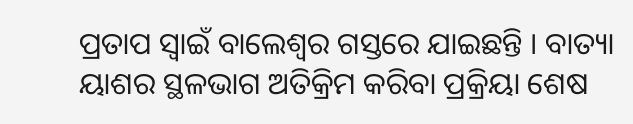ପ୍ରତାପ ସ୍ୱାଇଁ ବାଲେଶ୍ୱର ଗସ୍ତରେ ଯାଇଛନ୍ତି । ବାତ୍ୟା ୟାଶର ସ୍ଥଳଭାଗ ଅତିକ୍ରିମ କରିବା ପ୍ରକ୍ରିୟା ଶେଷ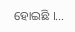ହୋଇଛି ।…